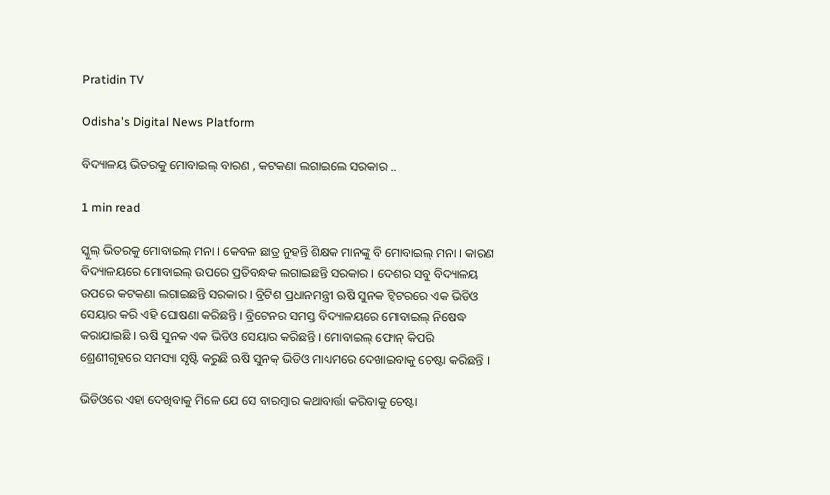Pratidin TV

Odisha's Digital News Platform

ବିଦ୍ୟାଳୟ ଭିତରକୁ ମୋବାଇଲ୍ ବାରଣ , କଟକଣା ଲଗାଇଲେ ସରକାର ..

1 min read

ସ୍କୁଲ୍ ଭିତରକୁ ମୋବାଇଲ୍ ମନା । କେବଳ ଛାତ୍ର ନୁହନ୍ତି ଶିକ୍ଷକ ମାନଙ୍କୁ ବି ମୋବାଇଲ୍ ମନା । କାରଣ ବିଦ୍ୟାଳୟରେ ମୋବାଇଲ୍ ଉପରେ ପ୍ରତିବନ୍ଧକ ଲଗାଇଛନ୍ତି ସରକାର । ଦେଶର ସବୁ ବିଦ୍ୟାଳୟ ଉପରେ କଟକଣା ଲଗାଇଛନ୍ତି ସରକାର । ବ୍ରିଟିଶ ପ୍ରଧାନମନ୍ତ୍ରୀ ଋଷି ସୁନକ ଟ୍ୱିଟରରେ ଏକ ଭିଡିଓ ସେୟାର କରି ଏହି ଘୋଷଣା କରିଛନ୍ତି । ବ୍ରିଟେନର ସମସ୍ତ ବିଦ୍ୟାଳୟରେ ମୋବାଇଲ୍ ନିଷେଦ୍ଧ କରାଯାଇଛି । ଋଷି ସୁନକ ଏକ ଭିଡିଓ ସେୟାର କରିଛନ୍ତି । ମୋବାଇଲ୍ ଫୋନ୍ କିପରି ଶ୍ରେଣୀଗୃହରେ ସମସ୍ୟା ସୃଷ୍ଟି କରୁଛି ଋଷି ସୁନକ୍ ଭିଡିଓ ମାଧ୍ୟମରେ ଦେଖାଇବାକୁ ଚେଷ୍ଟା କରିଛନ୍ତି ।

ଭିଡିଓରେ ଏହା ଦେଖିବାକୁ ମିଳେ ଯେ ସେ ବାରମ୍ବାର କଥାବାର୍ତ୍ତା କରିବାକୁ ଚେଷ୍ଟା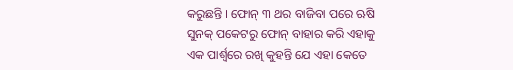କରୁଛନ୍ତି । ଫୋନ୍ ୩ ଥର ବାଜିବା ପରେ ଋଷି ସୁନକ୍ ପକେଟରୁ ଫୋନ୍ ବାହାର କରି ଏହାକୁ ଏକ ପାର୍ଶ୍ୱରେ ରଖି କୁହନ୍ତି ଯେ ଏହା କେତେ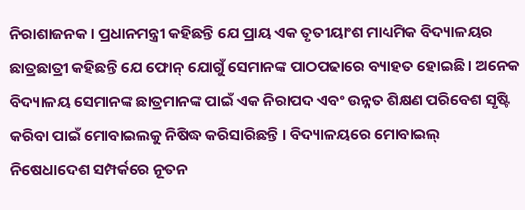ନିରାଶାଜନକ । ପ୍ରଧାନମନ୍ତ୍ରୀ କହିଛନ୍ତି ଯେ ପ୍ରାୟ ଏକ ତୃତୀୟାଂଶ ମାଧ୍ୟମିକ ବିଦ୍ୟାଳୟର ଛାତ୍ରଛାତ୍ରୀ କହିଛନ୍ତି ଯେ ଫୋନ୍ ଯୋଗୁଁ ସେମାନଙ୍କ ପାଠପଢାରେ ବ୍ୟାହତ ହୋଇଛି । ଅନେକ ବିଦ୍ୟାଳୟ ସେମାନଙ୍କ ଛାତ୍ରମାନଙ୍କ ପାଇଁ ଏକ ନିରାପଦ ଏବଂ ଉନ୍ନତ ଶିକ୍ଷଣ ପରିବେଶ ସୃଷ୍ଟି କରିବା ପାଇଁ ମୋବାଇଲକୁ ନିଷିଦ୍ଧ କରିସାରିଛନ୍ତି । ବିଦ୍ୟାଳୟରେ ମୋବାଇଲ୍ ନିଷେଧାଦେଶ ସମ୍ପର୍କରେ ନୂତନ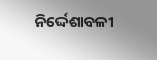ନିର୍ଦ୍ଦେଶାବଳୀ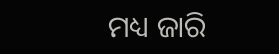ମଧ୍ୟ ଜାରି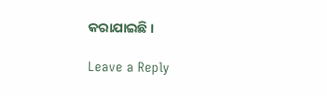କରାଯାଇଛି ।

Leave a Reply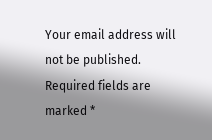Your email address will not be published. Required fields are marked *